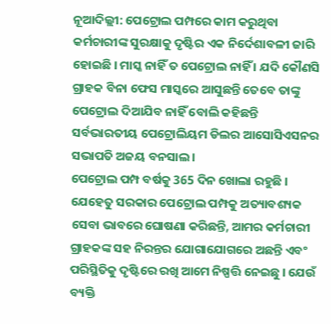ନୂଆଦିଲ୍ଲୀ: ପେଟ୍ରୋଲ ପମ୍ପରେ କାମ କରୁଥିବା କର୍ମଚାରୀଙ୍କ ସୁରକ୍ଷାକୁ ଦୃଷ୍ଟିର ଏକ ନିର୍ଦେଶାବଳୀ ଜାରି ହୋଇଛି । ମାସ୍କ ନାହିଁ ତ ପେଟ୍ରୋଲ ନାହିଁ । ଯଦି କୌଣସି ଗ୍ରାହକ ବିନା ଫେସ ମାସ୍କରେ ଆସୁଛନ୍ତି ତେବେ ତାଙ୍କୁ ପେଟ୍ରୋଲ ଦିଆଯିବ ନାହିଁ ବୋଲି କହିଛନ୍ତି ସର୍ବଭାରତୀୟ ପେଟ୍ରୋଲିୟମ ଡିଲର ଆସୋସିଏସନର ସଭାପତି ଅଜୟ ବନସାଲ ।
ପେଟ୍ରୋଲ ପମ୍ପ ବର୍ଷକୁ 365 ଦିନ ଖୋଲା ରହୁଛି । ଯେହେତୁ ସରକାର ପେଟ୍ରୋଲ ପମ୍ପକୁ ଅତ୍ୟାବଶ୍ୟକ ସେବା ଭାବରେ ଘୋଷଣା କରିଛନ୍ତି, ଆମର କର୍ମଚାରୀ ଗ୍ରାହକଙ୍କ ସହ ନିରନ୍ତର ଯୋଗାଯୋଗରେ ଅଛନ୍ତି ଏବଂ ପରିସ୍ଥିତିକୁ ଦୃଷ୍ଟିରେ ରଖି ଆମେ ନିଷ୍ପତ୍ତି ନେଇଛୁ । ଯେଉଁ ବ୍ୟକ୍ତି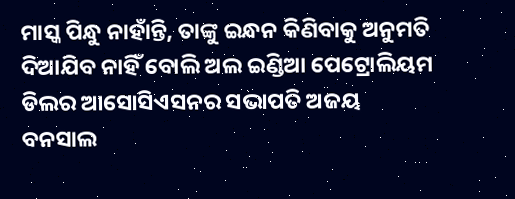ମାସ୍କ ପିନ୍ଧୁ ନାହାଁନ୍ତି, ତାଙ୍କୁ ଇନ୍ଧନ କିଣିବାକୁ ଅନୁମତି ଦିଆଯିବ ନାହିଁ ବୋଲି ଅଲ ଇଣ୍ଡିଆ ପେଟ୍ରୋଲିୟମ ଡିଲର ଆସୋସିଏସନର ସଭାପତି ଅଜୟ ବନସାଲ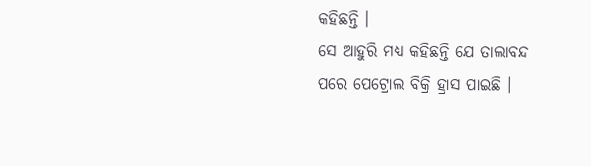କହିଛନ୍ତି ।
ସେ ଆହୁରି ମଧ୍ୟ କହିଛନ୍ତି ଯେ ତାଲାବନ୍ଦ ପରେ ପେଟ୍ରୋଲ ବିକ୍ରି ହ୍ରାସ ପାଇଛି ।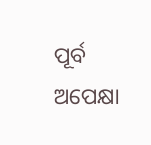ପୂର୍ବ ଅପେକ୍ଷା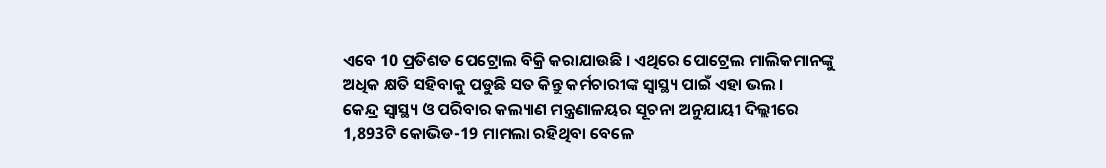ଏବେ 10 ପ୍ରତିଶତ ପେଟ୍ରୋଲ ବିକ୍ରି କରାଯାଉଛି । ଏଥିରେ ପୋଟ୍ରେଲ ମାଲିକମାନଙ୍କୁ ଅଧିକ କ୍ଷତି ସହିବାକୁ ପଡୁଛି ସତ କିନ୍ତୁ କର୍ମଚାରୀଙ୍କ ସ୍ବାସ୍ଥ୍ୟ ପାଇଁ ଏହା ଭଲ ।
କେନ୍ଦ୍ର ସ୍ୱାସ୍ଥ୍ୟ ଓ ପରିବାର କଲ୍ୟାଣ ମନ୍ତ୍ରଣାଳୟର ସୂଚନା ଅନୁଯାୟୀ ଦିଲ୍ଲୀରେ 1,893ଟି କୋଭିଡ-19 ମାମଲା ରହିଥିବା ବେଳେ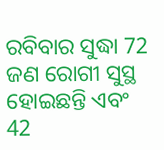ରବିବାର ସୁଦ୍ଧା 72 ଜଣ ରୋଗୀ ସୁସ୍ଥ ହୋଇଛନ୍ତି ଏବଂ 42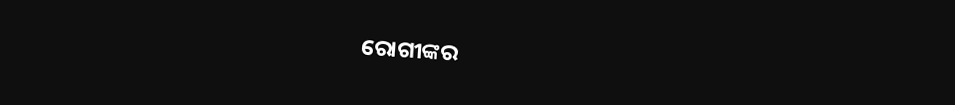ରୋଗୀଙ୍କର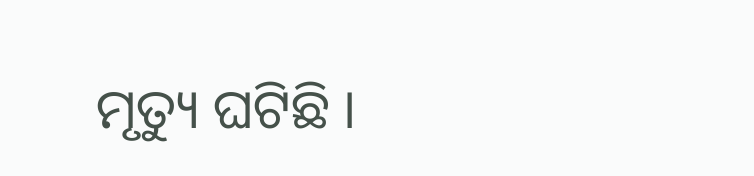ମୃତ୍ୟୁ ଘଟିଛି ।